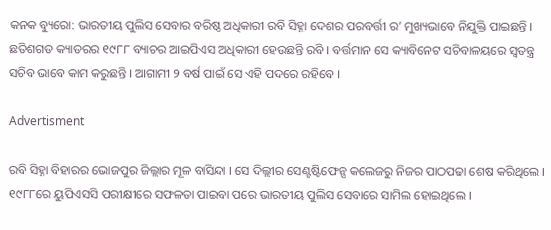କନକ ବ୍ୟୁରୋ: ଭାରତୀୟ ପୁଲିସ ସେବାର ବରିଷ୍ଠ ଅଧିକାରୀ ରବି ସିହ୍ନା ଦେଶର ପରବର୍ତ୍ତୀ ର’ ମୁଖ୍ୟଭାବେ ନିଯୁକ୍ତି ପାଇଛନ୍ତି । ଛତିଶଗଡ କ୍ୟାଡରର ୧୯୮୮ ବ୍ୟାଚର ଆଇପିଏସ ଅଧିକାରୀ ହେଉଛନ୍ତି ରବି । ବର୍ତ୍ତମାନ ସେ କ୍ୟାବିନେଟ ସଚିବାଳୟରେ ସ୍ୱତନ୍ତ୍ର ସଚିବ ଭାବେ କାମ କରୁଛନ୍ତି । ଆଗାମୀ ୨ ବର୍ଷ ପାଇଁ ସେ ଏହି ପଦରେ ରହିବେ ।

Advertisment

ରବି ସିହ୍ନା ବିହାରର ଭୋଜପୁର ଜିଲ୍ଲାର ମୂଳ ବାସିନ୍ଦା । ସେ ଦିଲ୍ଲୀର ସେଣ୍ଟଷ୍ଟିଫେନ୍ସ କଲେଜରୁ ନିଜର ପାଠପଢା ଶେଷ କରିଥିଲେ । ୧୯୮୮ରେ ୟୁପିଏସସି ପରୀକ୍ଷୀରେ ସଫଳତା ପାଇବା ପରେ ଭାରତୀୟ ପୁଲିସ ସେବାରେ ସାମିଲ ହୋଇଥିଲେ ।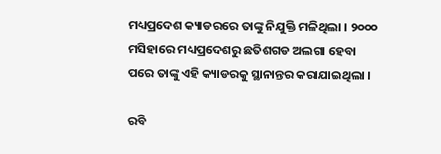ମଧ୍ୟପ୍ରଦେଶ କ୍ୟାଡରରେ ତାଙ୍କୁ ନିଯୁକ୍ତି ମଳିଥିଲା । ୨୦୦୦ ମସିହାରେ ମଧ୍ୟପ୍ରଦେଶରୁ ଛତିଶଗଡ ଅଲଗା ହେବା ପରେ ତାଙ୍କୁ ଏହି କ୍ୟାଡରକୁ ସ୍ଥାନାନ୍ତର କରାଯାଇଥିଲା ।

ରବି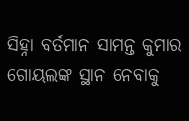ସିହ୍ନା ବର୍ତମାନ ସାମନ୍ତ କୁମାର ଗୋୟଲଙ୍କ ସ୍ଥାନ ନେବାକୁ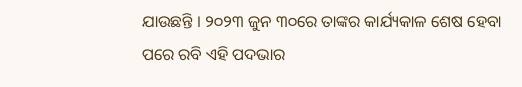ଯାଉଛନ୍ତି । ୨୦୨୩ ଜୁନ ୩୦ରେ ତାଙ୍କର କାର୍ଯ୍ୟକାଳ ଶେଷ ହେବା ପରେ ରବି ଏହି ପଦଭାର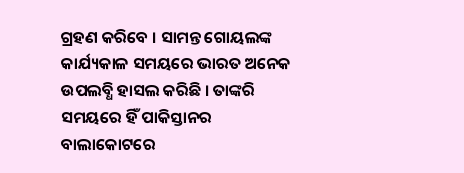ଗ୍ରହଣ କରିବେ । ସାମନ୍ତ ଗୋୟଲଙ୍କ କାର୍ଯ୍ୟକାଳ ସମୟରେ ଭାରତ ଅନେକ ଉପଲବ୍ଧି ହାସଲ କରିଛି । ତାଙ୍କରି ସମୟରେ ହିଁ ପାକିସ୍ତାନର ବାଲାକୋଟରେ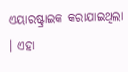ଏୟାରଷ୍ଟ୍ରାଇକ କରାଯାଇଥିଲା । ଏହା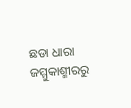ଛଡା ଧାରା ଜମ୍ମୁକାଶ୍ମୀରରୁ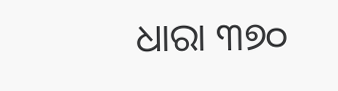ଧାରା ୩୭୦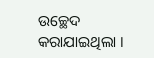ଉଚ୍ଛେଦ କରାଯାଇଥିଲା ।